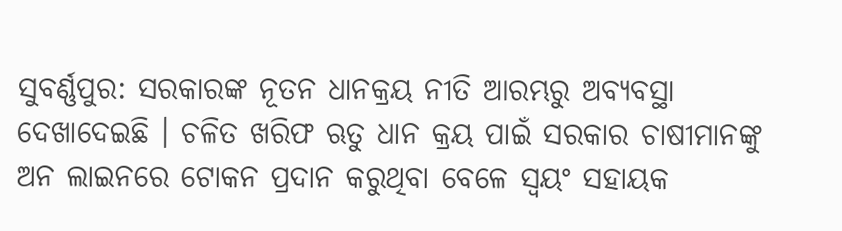ସୁବର୍ଣ୍ଣପୁର: ସରକାରଙ୍କ ନୂତନ ଧାନକ୍ରୟ ନୀତି ଆରମ୍ଭରୁ ଅବ୍ୟବସ୍ଥା ଦେଖାଦେଇଛି । ଚଳିତ ଖରିଫ ଋତୁ ଧାନ କ୍ରୟ ପାଇଁ ସରକାର ଚାଷୀମାନଙ୍କୁ ଅନ ଲାଇନରେ ଟୋକନ ପ୍ରଦାନ କରୁଥିବା ବେଳେ ସ୍ୱୟଂ ସହାୟକ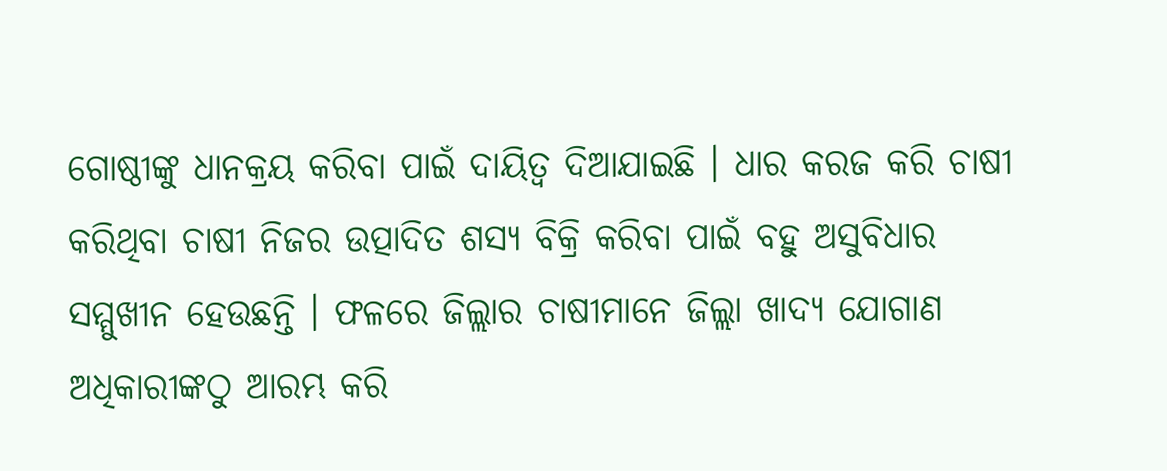ଗୋଷ୍ଠୀଙ୍କୁ ଧାନକ୍ରୟ କରିବା ପାଇଁ ଦାୟିତ୍ୱ ଦିଆଯାଇଛି । ଧାର କରଜ କରି ଚାଷୀ କରିଥିବା ଚାଷୀ ନିଜର ଉତ୍ପାଦିତ ଶସ୍ୟ ବିକ୍ରି କରିବା ପାଇଁ ବହୁ ଅସୁବିଧାର ସମ୍ମୁଖୀନ ହେଉଛନ୍ତି । ଫଳରେ ଜିଲ୍ଲାର ଚାଷୀମାନେ ଜିଲ୍ଲା ଖାଦ୍ୟ ଯୋଗାଣ ଅଧିକାରୀଙ୍କଠୁ ଆରମ୍ଭ କରି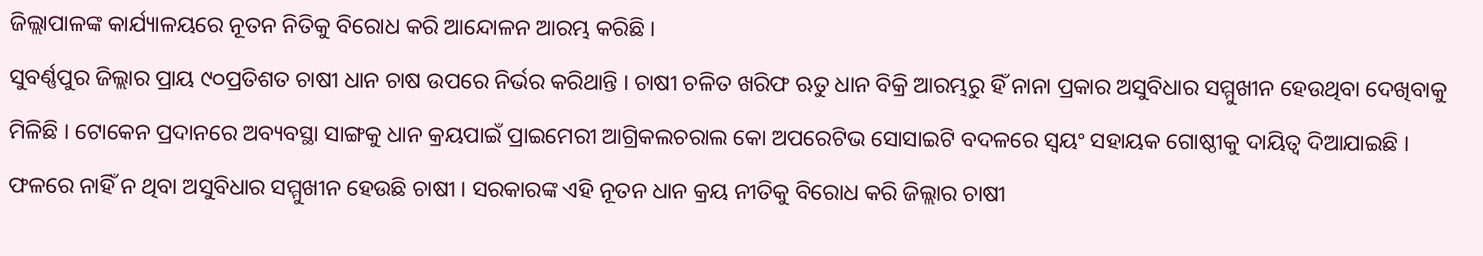ଜିଲ୍ଲାପାଳଙ୍କ କାର୍ଯ୍ୟାଳୟରେ ନୂତନ ନିତିକୁ ବିରୋଧ କରି ଆନ୍ଦୋଳନ ଆରମ୍ଭ କରିଛି ।
ସୁବର୍ଣ୍ଣପୁର ଜିଲ୍ଲାର ପ୍ରାୟ ୯୦ପ୍ରତିଶତ ଚାଷୀ ଧାନ ଚାଷ ଉପରେ ନିର୍ଭର କରିଥାନ୍ତି । ଚାଷୀ ଚଳିତ ଖରିଫ ଋତୁ ଧାନ ବିକ୍ରି ଆରମ୍ଭରୁ ହିଁ ନାନା ପ୍ରକାର ଅସୁବିଧାର ସମ୍ମୁଖୀନ ହେଉଥିବା ଦେଖିବାକୁ ମିଳିଛି । ଟୋକେନ ପ୍ରଦାନରେ ଅବ୍ୟବସ୍ଥା ସାଙ୍ଗକୁ ଧାନ କ୍ରୟପାଇଁ ପ୍ରାଇମେରୀ ଆଗ୍ରିକଲଚରାଲ କୋ ଅପରେଟିଭ ସୋସାଇଟି ବଦଳରେ ସ୍ୱୟଂ ସହାୟକ ଗୋଷ୍ଠୀକୁ ଦାୟିତ୍ୱ ଦିଆଯାଇଛି । ଫଳରେ ନାହିଁ ନ ଥିବା ଅସୁବିଧାର ସମ୍ମୁଖୀନ ହେଉଛି ଚାଷୀ । ସରକାରଙ୍କ ଏହି ନୂତନ ଧାନ କ୍ରୟ ନୀତିକୁ ବିରୋଧ କରି ଜିଲ୍ଲାର ଚାଷୀ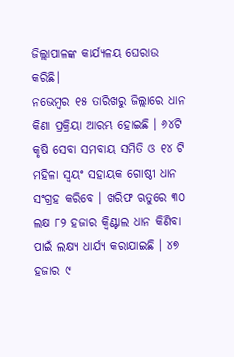ଜିଲ୍ଲାପାଳଙ୍କ କାର୍ଯ୍ୟଳୟ ଘେରାଉ କରିଛି।
ନଭେମ୍ବର ୧୫ ତାରିଖରୁ ଜିଲ୍ଲାରେ ଧାନ କିଣା ପ୍ରକ୍ରିୟା ଆରମ୍ଭ ହୋଇଛି । ୬୪ଟି କୃଷି ସେବା ସମବାୟ ସମିତି ଓ ୧୪ ଟି ମହିଳା ସ୍ୱୟଂ ସହାୟକ ଗୋଷ୍ଠୀ ଧାନ ସଂଗ୍ରହ କରିବେ । ଖରିଫ ଋତୁରେ ୩୦ ଲକ୍ଷ ୮୨ ହଜାର କ୍ୱିଣ୍ଟାଲ ଧାନ କିଣିବା ପାଇଁ ଲକ୍ଷ୍ୟ ଧାର୍ଯ୍ୟ କରାଯାଇଛି । ୪୭ ହଜାର ୯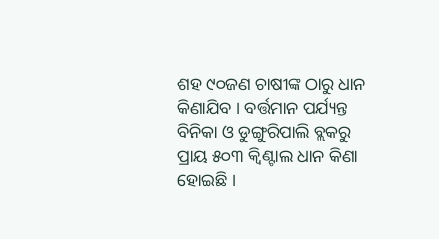ଶହ ୯୦ଜଣ ଚାଷୀଙ୍କ ଠାରୁ ଧାନ କିଣାଯିବ । ବର୍ତ୍ତମାନ ପର୍ଯ୍ୟନ୍ତ ବିନିକା ଓ ଡୁଙ୍ଗୁରିପାଲି ବ୍ଲକରୁ ପ୍ରାୟ ୫୦୩ କ୍ୱିଣ୍ଟାଲ ଧାନ କିଣା ହୋଇଛି ।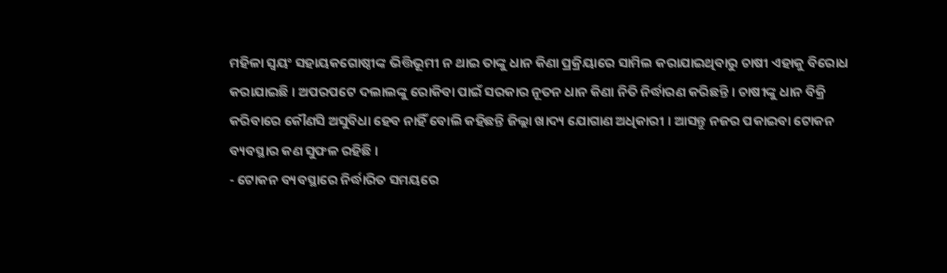ମହିଳା ସ୍ୱୟଂ ସହାୟକଗୋଷ୍ଠୀଙ୍କ ଭିତ୍ତିଭୂମୀ ନ ଥାଇ ତାଙ୍କୁ ଧାନ କିଣା ପ୍ରକ୍ରିୟାରେ ସାମିଲ କରାଯାଇଥିବାରୁ ଚାଷୀ ଏହାକୁ ବିରୋଧ କରାଯାଇଛି । ଅପରପଟେ ଦଲାଲଙ୍କୁ ରୋକିବା ପାଇଁ ସରକାର ନୂତନ ଧାନ କିଣା ନିତି ନିର୍ଦ୍ଧାରଣ କରିଛନ୍ତି । ଚାଷୀଙ୍କୁ ଧାନ ବିକ୍ରି କରିବାରେ କୌଣସି ଅସୁବିଧା ହେବ ନାହିଁ ବୋଲି କହିଛନ୍ତି ଜିଲ୍ଲା ଖାଦ୍ୟ ଯୋଗାଣ ଅଧିକାରୀ । ଆସନ୍ତୁ ନଜର ପକାଇବା ଟୋକନ ବ୍ୟବସ୍ଥାର କଣ ସୁଫଳ ରହିଛି ।
- ଟୋକନ ବ୍ୟବସ୍ଥାରେ ନିର୍ଦ୍ଧାରିତ ସମୟରେ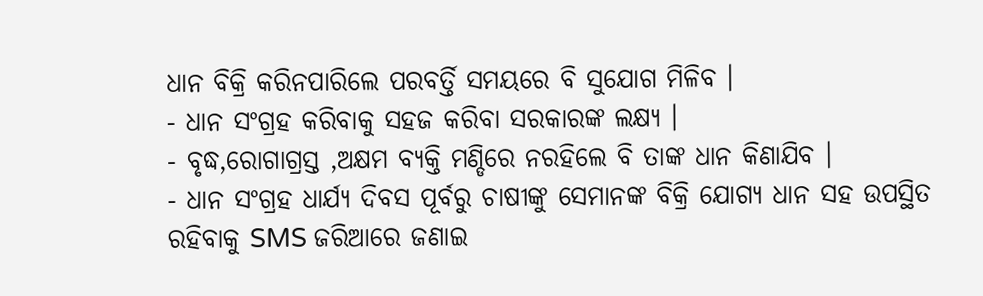ଧାନ ବିକ୍ରି କରିନପାରିଲେ ପରବର୍ତ୍ତି ସମୟରେ ବି ସୁଯୋଗ ମିଳିବ ।
- ଧାନ ସଂଗ୍ରହ କରିବାକୁ ସହଜ କରିବା ସରକାରଙ୍କ ଲକ୍ଷ୍ୟ ।
- ବୃଦ୍ଧ,ରୋଗାଗ୍ରସ୍ତ ,ଅକ୍ଷମ ବ୍ୟକ୍ତି ମଣ୍ଡିରେ ନରହିଲେ ବି ତାଙ୍କ ଧାନ କିଣାଯିବ ।
- ଧାନ ସଂଗ୍ରହ ଧାର୍ଯ୍ୟ ଦିବସ ପୂର୍ବରୁ ଚାଷୀଙ୍କୁ ସେମାନଙ୍କ ବିକ୍ରି ଯୋଗ୍ୟ ଧାନ ସହ ଉପସ୍ଥିତ ରହିବାକୁ SMS ଜରିଆରେ ଜଣାଇ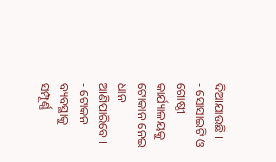ଦିଆଯାଉଛି ।
- ସୋସାଇଟି ଓ ଗୋଷ୍ଠୀ କାର୍ଯ୍ୟାଳୟକୁ ଟୋକାନ ନେଇ ଧାନ ଆଣିପାରିବେ ।
- ଟୋକନ ବ୍ୟବସ୍ଥାକୁ ସମ୍ପୂର୍ଣ୍ଣ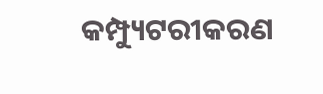କମ୍ପ୍ୟୁଟରୀକରଣ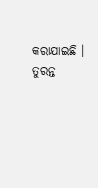କରାଯାଇଛି ।
ତୁରନ୍ତ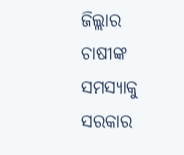ଜିଲ୍ଲାର ଚାଷୀଙ୍କ ସମସ୍ୟାକୁ ସରକାର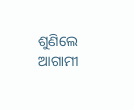ଶୁଣିଲେ ଆଗାମୀ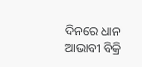ଦିନରେ ଧାନ ଆଭାବୀ ବିକ୍ରି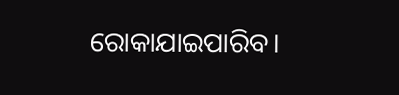ରୋକାଯାଇପାରିବ।